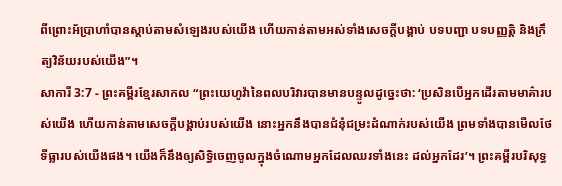ពីព្រោះអ័ប្រាហាំបានស្ដាប់តាមសំឡេងរបស់យើង ហើយកាន់តាមអស់ទាំងសេចក្ដីបង្គាប់ បទបញ្ជា បទបញ្ញត្តិ និងក្រឹត្យវិន័យរបស់យើង”។
សាការី 3:7 - ព្រះគម្ពីរខ្មែរសាកល “ព្រះយេហូវ៉ានៃពលបរិវារបានមានបន្ទូលដូច្នេះថា: ‘ប្រសិនបើអ្នកដើរតាមមាគ៌ារបស់យើង ហើយកាន់តាមសេចក្ដីបង្គាប់របស់យើង នោះអ្នកនឹងបានជំនុំជម្រះដំណាក់របស់យើង ព្រមទាំងបានមើលថែទីធ្លារបស់យើងផង។ យើងក៏នឹងឲ្យសិទ្ធិចេញចូលក្នុងចំណោមអ្នកដែលឈរទាំងនេះ ដល់អ្នកដែរ’។ ព្រះគម្ពីរបរិសុទ្ធ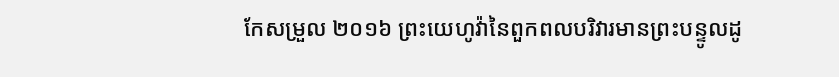កែសម្រួល ២០១៦ ព្រះយេហូវ៉ានៃពួកពលបរិវារមានព្រះបន្ទូលដូ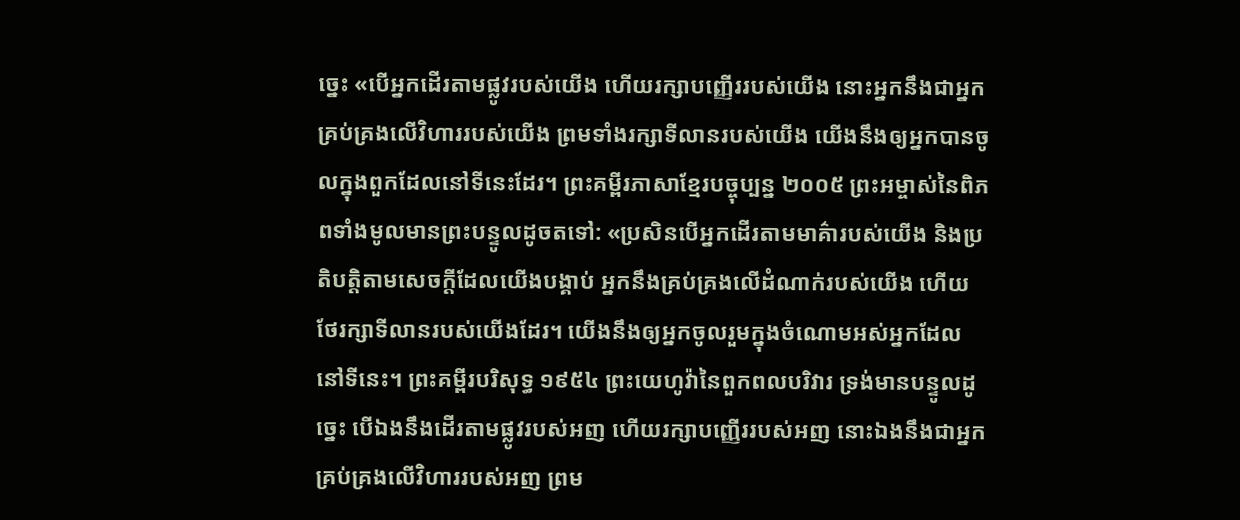ច្នេះ «បើអ្នកដើរតាមផ្លូវរបស់យើង ហើយរក្សាបញ្ញើររបស់យើង នោះអ្នកនឹងជាអ្នកគ្រប់គ្រងលើវិហាររបស់យើង ព្រមទាំងរក្សាទីលានរបស់យើង យើងនឹងឲ្យអ្នកបានចូលក្នុងពួកដែលនៅទីនេះដែរ។ ព្រះគម្ពីរភាសាខ្មែរបច្ចុប្បន្ន ២០០៥ ព្រះអម្ចាស់នៃពិភពទាំងមូលមានព្រះបន្ទូលដូចតទៅ: «ប្រសិនបើអ្នកដើរតាមមាគ៌ារបស់យើង និងប្រតិបត្តិតាមសេចក្ដីដែលយើងបង្គាប់ អ្នកនឹងគ្រប់គ្រងលើដំណាក់របស់យើង ហើយថែរក្សាទីលានរបស់យើងដែរ។ យើងនឹងឲ្យអ្នកចូលរួមក្នុងចំណោមអស់អ្នកដែលនៅទីនេះ។ ព្រះគម្ពីរបរិសុទ្ធ ១៩៥៤ ព្រះយេហូវ៉ានៃពួកពលបរិវារ ទ្រង់មានបន្ទូលដូច្នេះ បើឯងនឹងដើរតាមផ្លូវរបស់អញ ហើយរក្សាបញ្ញើររបស់អញ នោះឯងនឹងជាអ្នកគ្រប់គ្រងលើវិហាររបស់អញ ព្រម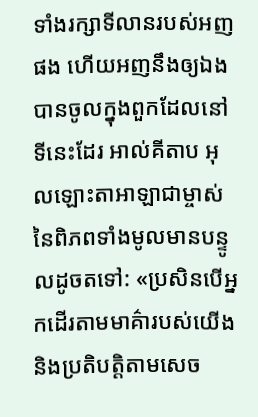ទាំងរក្សាទីលានរបស់អញផង ហើយអញនឹងឲ្យឯងបានចូលក្នុងពួកដែលនៅទីនេះដែរ អាល់គីតាប អុលឡោះតាអាឡាជាម្ចាស់នៃពិភពទាំងមូលមានបន្ទូលដូចតទៅ: «ប្រសិនបើអ្នកដើរតាមមាគ៌ារបស់យើង និងប្រតិបត្តិតាមសេច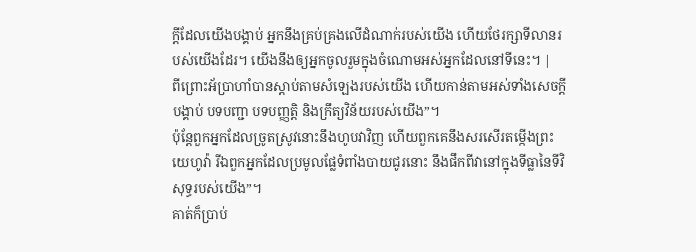ក្ដីដែលយើងបង្គាប់ អ្នកនឹងគ្រប់គ្រងលើដំណាក់របស់យើង ហើយថែរក្សាទីលានរបស់យើងដែរ។ យើងនឹងឲ្យអ្នកចូលរួមក្នុងចំណោមអស់អ្នកដែលនៅទីនេះ។ |
ពីព្រោះអ័ប្រាហាំបានស្ដាប់តាមសំឡេងរបស់យើង ហើយកាន់តាមអស់ទាំងសេចក្ដីបង្គាប់ បទបញ្ជា បទបញ្ញត្តិ និងក្រឹត្យវិន័យរបស់យើង”។
ប៉ុន្តែពួកអ្នកដែលច្រូតស្រូវនោះនឹងហូបវាវិញ ហើយពួកគេនឹងសរសើរតម្កើងព្រះយេហូវ៉ា រីឯពួកអ្នកដែលប្រមូលផ្លែទំពាំងបាយជូរនោះ នឹងផឹកពីវានៅក្នុងទីធ្លានៃទីវិសុទ្ធរបស់យើង”។
គាត់ក៏ប្រាប់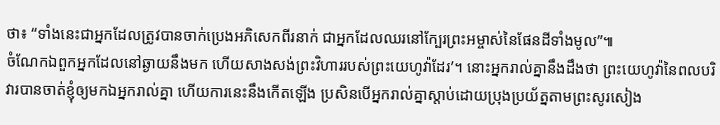ថា៖ “ទាំងនេះជាអ្នកដែលត្រូវបានចាក់ប្រេងអភិសេកពីរនាក់ ជាអ្នកដែលឈរនៅក្បែរព្រះអម្ចាស់នៃផែនដីទាំងមូល”៕
ចំណែកឯពួកអ្នកដែលនៅឆ្ងាយនឹងមក ហើយសាងសង់ព្រះវិហាររបស់ព្រះយេហូវ៉ាដែរ’។ នោះអ្នករាល់គ្នានឹងដឹងថា ព្រះយេហូវ៉ានៃពលបរិវារបានចាត់ខ្ញុំឲ្យមកឯអ្នករាល់គ្នា ហើយការនេះនឹងកើតឡើង ប្រសិនបើអ្នករាល់គ្នាស្ដាប់ដោយប្រុងប្រយ័ត្នតាមព្រះសូរសៀង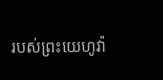របស់ព្រះយេហូវ៉ា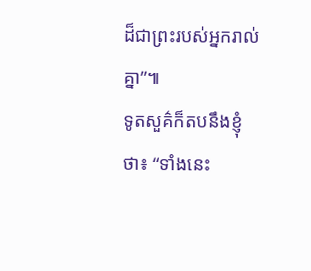ដ៏ជាព្រះរបស់អ្នករាល់គ្នា”៕
ទូតសួគ៌ក៏តបនឹងខ្ញុំថា៖ “ទាំងនេះ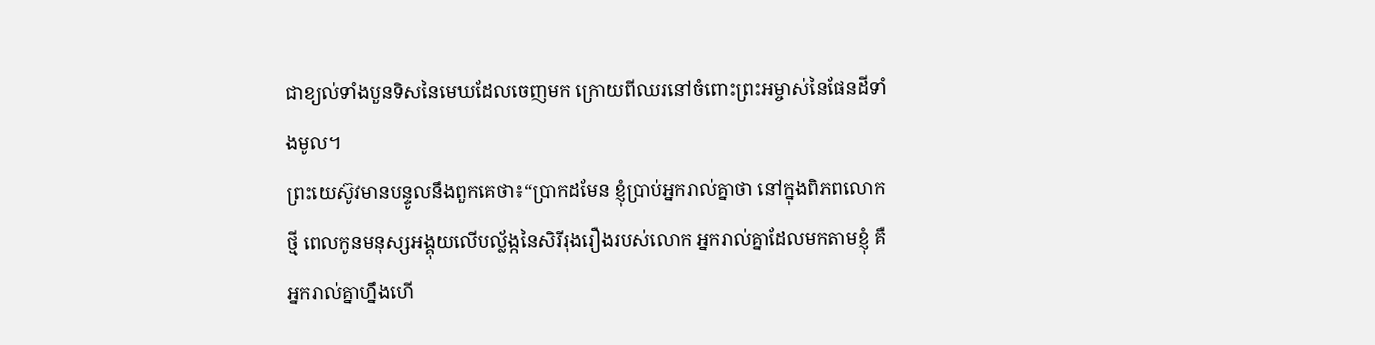ជាខ្យល់ទាំងបួនទិសនៃមេឃដែលចេញមក ក្រោយពីឈរនៅចំពោះព្រះអម្ចាស់នៃផែនដីទាំងមូល។
ព្រះយេស៊ូវមានបន្ទូលនឹងពួកគេថា៖“ប្រាកដមែន ខ្ញុំប្រាប់អ្នករាល់គ្នាថា នៅក្នុងពិភពលោកថ្មី ពេលកូនមនុស្សអង្គុយលើបល្ល័ង្កនៃសិរីរុងរឿងរបស់លោក អ្នករាល់គ្នាដែលមកតាមខ្ញុំ គឺអ្នករាល់គ្នាហ្នឹងហើ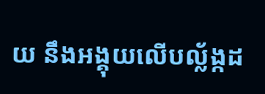យ នឹងអង្គុយលើបល្ល័ង្កដ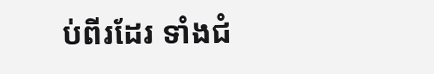ប់ពីរដែរ ទាំងជំ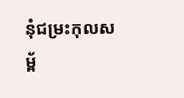នុំជម្រះកុលសម្ព័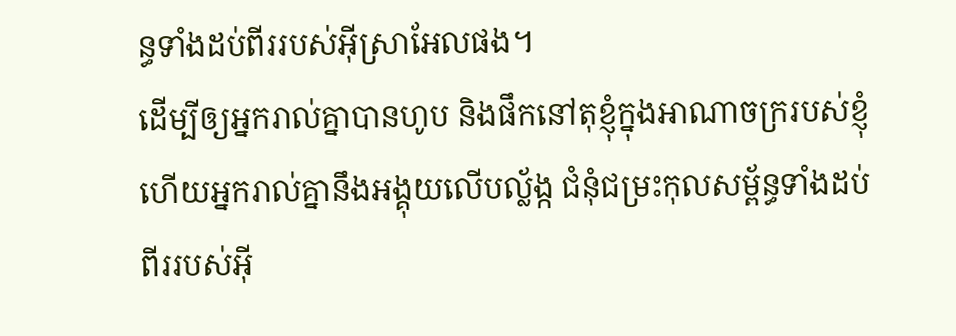ន្ធទាំងដប់ពីររបស់អ៊ីស្រាអែលផង។
ដើម្បីឲ្យអ្នករាល់គ្នាបានហូប និងផឹកនៅតុខ្ញុំក្នុងអាណាចក្ររបស់ខ្ញុំ ហើយអ្នករាល់គ្នានឹងអង្គុយលើបល្ល័ង្ក ជំនុំជម្រះកុលសម្ព័ន្ធទាំងដប់ពីររបស់អ៊ី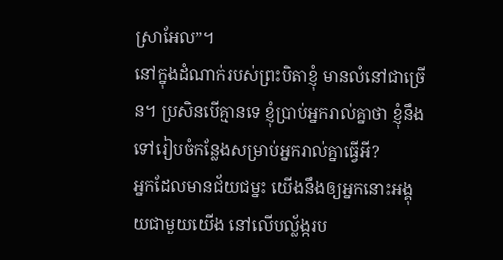ស្រាអែល”។
នៅក្នុងដំណាក់របស់ព្រះបិតាខ្ញុំ មានលំនៅជាច្រើន។ ប្រសិនបើគ្មានទេ ខ្ញុំប្រាប់អ្នករាល់គ្នាថា ខ្ញុំនឹងទៅរៀបចំកន្លែងសម្រាប់អ្នករាល់គ្នាធ្វើអី?
អ្នកដែលមានជ័យជម្នះ យើងនឹងឲ្យអ្នកនោះអង្គុយជាមួយយើង នៅលើបល្ល័ង្ករប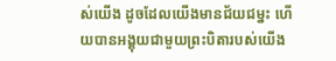ស់យើង ដូចដែលយើងមានជ័យជម្នះ ហើយបានអង្គុយជាមួយព្រះបិតារបស់យើង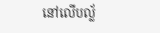នៅលើបល្ល័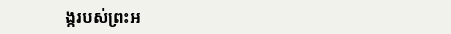ង្ករបស់ព្រះអ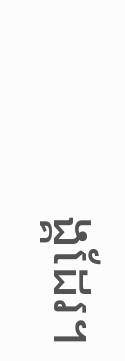ង្គដែរ។